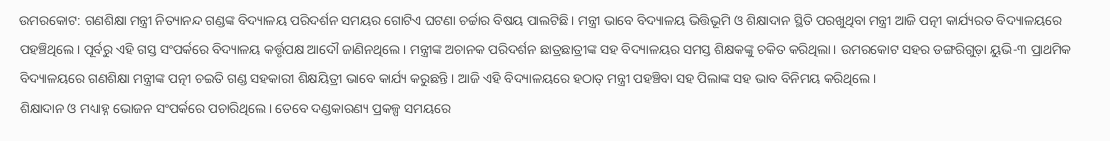ଉମରକୋଟ: ଗଣଶିକ୍ଷା ମନ୍ତ୍ରୀ ନିତ୍ୟାନନ୍ଦ ଗଣ୍ଡଙ୍କ ବିଦ୍ୟାଳୟ ପରିଦର୍ଶନ ସମୟର ଗୋଟିଏ ଘଟଣା ଚର୍ଚ୍ଚାର ବିଷୟ ପାଲଟିଛି। ମନ୍ତ୍ରୀ ଭାବେ ବିଦ୍ୟାଳୟ ଭିତ୍ତିଭୂମି ଓ ଶିକ୍ଷାଦାନ ସ୍ଥିତି ପରଖୁଥିବା ମନ୍ତ୍ରୀ ଆଜି ପତ୍ନୀ କାର୍ଯ୍ୟରତ ବିଦ୍ୟାଳୟରେ ପହଞ୍ଚିଥିଲେ। ପୂର୍ବରୁ ଏହି ଗସ୍ତ ସଂପର୍କରେ ବିଦ୍ୟାଳୟ କର୍ତ୍ତୃପକ୍ଷ ଆଦୌ ଜାଣିନଥିଲେ। ମନ୍ତ୍ରୀଙ୍କ ଅଚାନକ ପରିଦର୍ଶନ ଛାତ୍ରଛାତ୍ରୀଙ୍କ ସହ ବିଦ୍ୟାଳୟର ସମସ୍ତ ଶିକ୍ଷକଙ୍କୁ ଚକିତ କରିଥିଲା। ଉମରକୋଟ ସହର ଡଙ୍ଗରିଗୁଡ଼ା ୟୁଭି-୩ ପ୍ରାଥମିକ ବିଦ୍ୟାଳୟରେ ଗଣଶିକ୍ଷା ମନ୍ତ୍ରୀଙ୍କ ପତ୍ନୀ ଚଇତି ଗଣ୍ଡ ସହକାରୀ ଶିକ୍ଷୟିତ୍ରୀ ଭାବେ କାର୍ଯ୍ୟ କରୁଛନ୍ତି। ଆଜି ଏହି ବିଦ୍ୟାଳୟରେ ହଠାତ୍ ମନ୍ତ୍ରୀ ପହଞ୍ଚିବା ସହ ପିଲାଙ୍କ ସହ ଭାବ ବିନିମୟ କରିଥିଲେ।
ଶିକ୍ଷାଦାନ ଓ ମଧ୍ୟାହ୍ନ ଭୋଜନ ସଂପର୍କରେ ପଚାରିଥିଲେ। ତେବେ ଦଣ୍ଡକାରଣ୍ୟ ପ୍ରକଳ୍ପ ସମୟରେ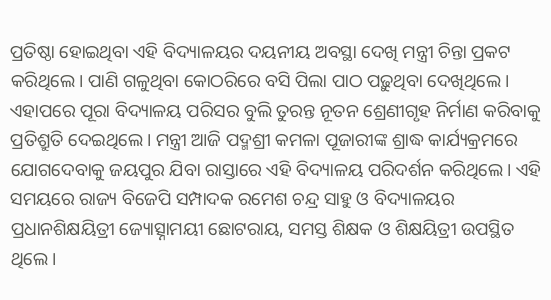ପ୍ରତିଷ୍ଠା ହୋଇଥିବା ଏହି ବିଦ୍ୟାଳୟର ଦୟନୀୟ ଅବସ୍ଥା ଦେଖି ମନ୍ତ୍ରୀ ଚିନ୍ତା ପ୍ରକଟ କରିଥିଲେ। ପାଣି ଗଳୁଥିବା କୋଠରିରେ ବସି ପିଲା ପାଠ ପଢ଼ୁଥିବା ଦେଖିଥିଲେ। ଏହାପରେ ପୂରା ବିଦ୍ୟାଳୟ ପରିସର ବୁଲି ତୁରନ୍ତ ନୂତନ ଶ୍ରେଣୀଗୃହ ନିର୍ମାଣ କରିବାକୁ ପ୍ରତିଶ୍ରୁତି ଦେଇଥିଲେ। ମନ୍ତ୍ରୀ ଆଜି ପଦ୍ମଶ୍ରୀ କମଳା ପୂଜାରୀଙ୍କ ଶ୍ରାଦ୍ଧ କାର୍ଯ୍ୟକ୍ରମରେ ଯୋଗଦେବାକୁ ଜୟପୁର ଯିବା ରାସ୍ତାରେ ଏହି ବିଦ୍ୟାଳୟ ପରିଦର୍ଶନ କରିଥିଲେ। ଏହି ସମୟରେ ରାଜ୍ୟ ବିଜେପି ସମ୍ପାଦକ ରମେଶ ଚନ୍ଦ୍ର ସାହୁ ଓ ବିଦ୍ୟାଳୟର ପ୍ରଧାନଶିକ୍ଷୟିତ୍ରୀ ଜ୍ୟୋତ୍ସ୍ନାମୟୀ ଛୋଟରାୟ, ସମସ୍ତ ଶିକ୍ଷକ ଓ ଶିକ୍ଷୟିତ୍ରୀ ଉପସ୍ଥିତ ଥିଲେ।